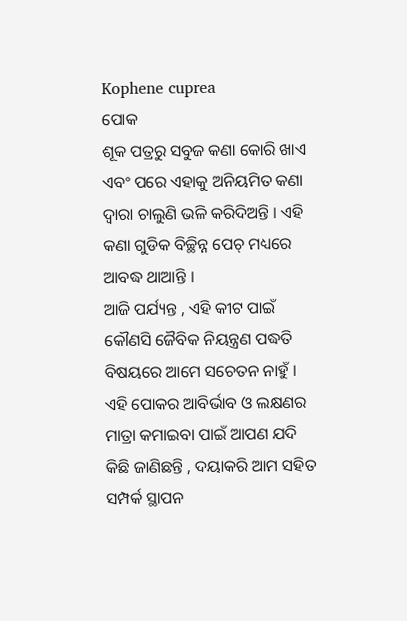Kophene cuprea
ପୋକ
ଶୂକ ପତ୍ରରୁ ସବୁଜ କଣା କୋରି ଖାଏ ଏବଂ ପରେ ଏହାକୁ ଅନିୟମିତ କଣା ଦ୍ଵାରା ଚାଲୁଣି ଭଳି କରିଦିଅନ୍ତି । ଏହି କଣା ଗୁଡିକ ବିଚ୍ଛିନ୍ନ ପେଚ୍ ମଧ୍ୟରେ ଆବଦ୍ଧ ଥାଆନ୍ତି ।
ଆଜି ପର୍ଯ୍ୟନ୍ତ , ଏହି କୀଟ ପାଇଁ କୌଣସି ଜୈବିକ ନିୟନ୍ତ୍ରଣ ପଦ୍ଧତି ବିଷୟରେ ଆମେ ସଚେତନ ନାହୁଁ । ଏହି ପୋକର ଆବିର୍ଭାବ ଓ ଲକ୍ଷଣର ମାତ୍ରା କମାଇବା ପାଇଁ ଆପଣ ଯଦି କିଛି ଜାଣିଛନ୍ତି , ଦୟାକରି ଆମ ସହିତ ସମ୍ପର୍କ ସ୍ଥାପନ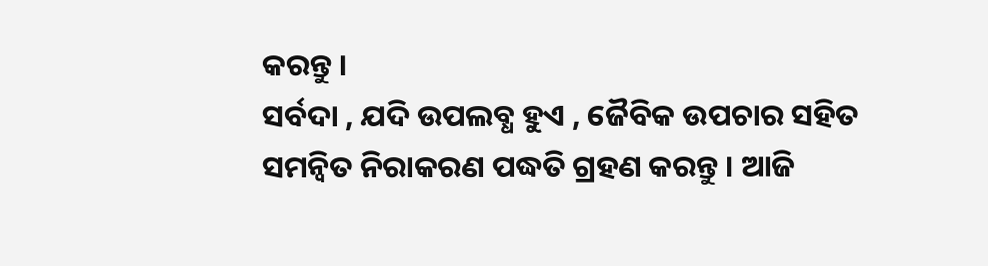କରନ୍ତୁ ।
ସର୍ବଦା , ଯଦି ଉପଲବ୍ଧ ହୁଏ , ଜୈବିକ ଉପଚାର ସହିତ ସମନ୍ଵିତ ନିରାକରଣ ପଦ୍ଧତି ଗ୍ରହଣ କରନ୍ତୁ । ଆଜି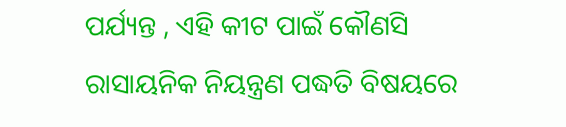ପର୍ଯ୍ୟନ୍ତ , ଏହି କୀଟ ପାଇଁ କୌଣସି ରାସାୟନିକ ନିୟନ୍ତ୍ରଣ ପଦ୍ଧତି ବିଷୟରେ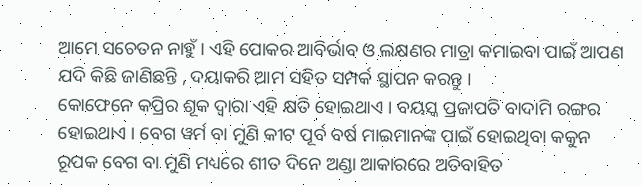ଆମେ ସଚେତନ ନାହୁଁ । ଏହି ପୋକର ଆବିର୍ଭାବ ଓ ଲକ୍ଷଣର ମାତ୍ରା କମାଇବା ପାଇଁ ଆପଣ ଯଦି କିଛି ଜାଣିଛନ୍ତି , ଦୟାକରି ଆମ ସହିତ ସମ୍ପର୍କ ସ୍ଥାପନ କରନ୍ତୁ ।
କୋଫେନେ କପ୍ରିର ଶୂକ ଦ୍ଵାରା ଏହି କ୍ଷତି ହୋଇଥାଏ । ବୟସ୍କ ପ୍ରଜାପତି ବାଦାମି ରଙ୍ଗର ହୋଇଥାଏ । ବେଗ ୱର୍ମ ବା ମୁଣି କୀଟ ପୂର୍ବ ବର୍ଷ ମାଇମାନଙ୍କ ପାଇଁ ହୋଇଥିବା କକୁନ ରୂପକ ବେଗ ବା ମୁଣି ମଧ୍ୟରେ ଶୀତ ଦିନେ ଅଣ୍ଡା ଆକାରରେ ଅତିବାହିତ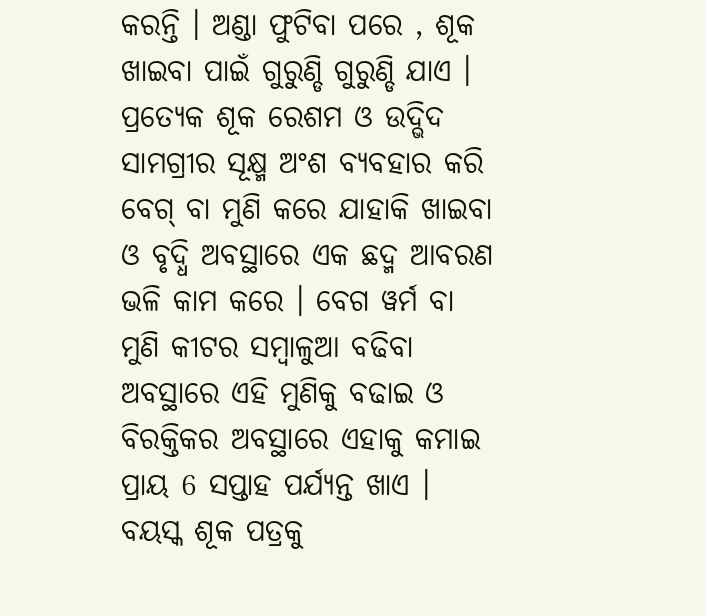କରନ୍ତି । ଅଣ୍ଡା ଫୁଟିବା ପରେ , ଶୂକ ଖାଇବା ପାଇଁ ଗୁରୁଣ୍ଡି ଗୁରୁଣ୍ଡି ଯାଏ । ପ୍ରତ୍ୟେକ ଶୂକ ରେଶମ ଓ ଉଦ୍ଭିଦ ସାମଗ୍ରୀର ସୂକ୍ଷ୍ମ ଅଂଶ ବ୍ୟବହାର କରି ବେଗ୍ ବା ମୁଣି କରେ ଯାହାକି ଖାଇବା ଓ ବୃଦ୍ଧି ଅବସ୍ଥାରେ ଏକ ଛଦ୍ମ ଆବରଣ ଭଳି କାମ କରେ । ବେଗ ୱର୍ମ ବା ମୁଣି କୀଟର ସମ୍ବାଳୁଆ ବଢିବା ଅବସ୍ଥାରେ ଏହି ମୁଣିକୁ ବଢାଇ ଓ ବିରକ୍ତିକର ଅବସ୍ଥାରେ ଏହାକୁ କମାଇ ପ୍ରାୟ 6 ସପ୍ତାହ ପର୍ଯ୍ୟନ୍ତ ଖାଏ । ବୟସ୍କ ଶୂକ ପତ୍ରକୁ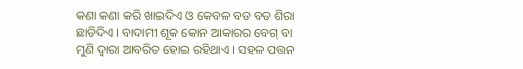କଣା କଣା କରି ଖାଇଦିଏ ଓ କେବଳ ବଡ ବଡ ଶିରା ଛାଡିଦିଏ । ବାଦାମୀ ଶୂକ କୋନ ଆକାରର ବେଗ୍ ବା ମୁଣି ଦ୍ଵାରା ଆବରିତ ହୋଇ ରହିଥାଏ । ସହଳ ପତ୍ତନ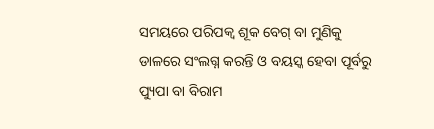ସମୟରେ ପରିପକ୍ଵ ଶୂକ ବେଗ୍ ବା ମୁଣିକୁ ଡାଳରେ ସଂଲଗ୍ନ କରନ୍ତି ଓ ବୟସ୍କ ହେବା ପୂର୍ବରୁ ପ୍ୟୁପା ବା ବିରାମ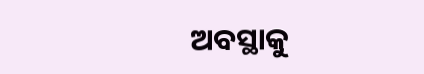ଅବସ୍ଥାକୁ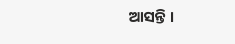ଆସନ୍ତି ।